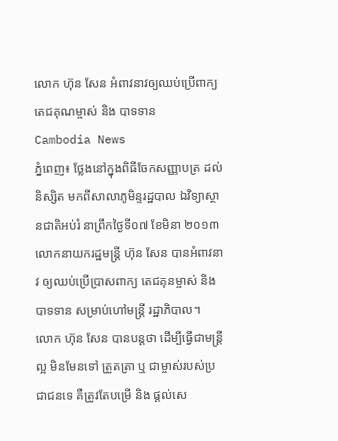លោក ហ៊ុន សែន អំពាវនាវឲ្យឈប់ប្រើពាក្យ តេជគុណម្ចាស់ និង បាទទាន
Cambodia News
ភ្នំពេញ៖ ថ្លែងនៅក្នុងពិធីចែកសញ្ញាបត្រ ដល់និស្សិត មកពីសាលាភូមិន្ទរដ្ឋបាល ឯវិទ្យាស្ថានជាតិអប់រំ នាព្រឹកថ្ងៃទី០៧ ខែមិនា ២០១៣ លោកនាយករដ្ឋមន្ត្រី ហ៊ុន សែន បានអំពាវនា វ ឲ្យឈប់ប្រើប្រាសពាក្យ តេជគុនម្ចាស់ និង បាទទាន សម្រាប់ហៅមន្ត្រី រដ្ឋាភិបាល។
លោក ហ៊ុន សែន បានបន្តថា ដើម្បីធ្វើជាមន្ត្រីល្អ មិនមែនទៅ ត្រួតត្រា ឬ ជាម្ចាស់របស់ប្រជាជនទេ គឺត្រូវតែបម្រើ និង ផ្ដល់សេ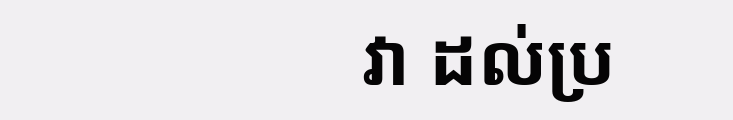វា ដល់ប្រ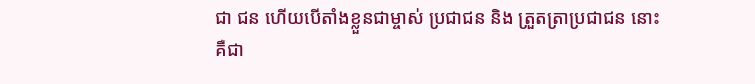ជា ជន ហើយបើតាំងខ្លួនជាម្ចាស់ ប្រជាជន និង ត្រួតត្រាប្រជាជន នោះគឺជា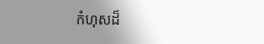កំហុសដ៏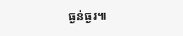ធ្ងន់ធ្ងរ៕